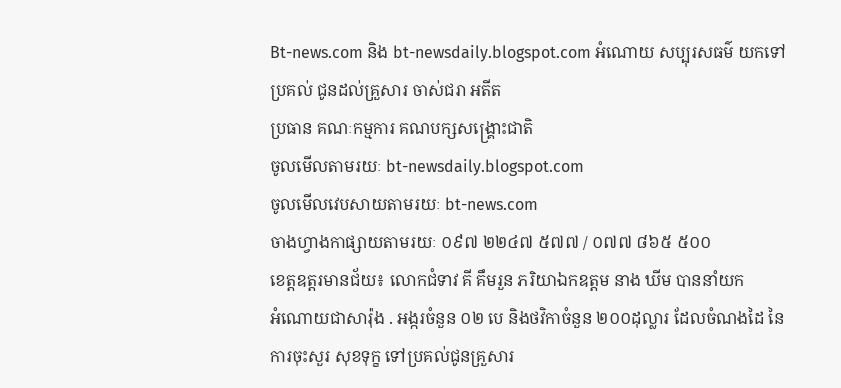Bt-news.com និង bt-newsdaily.blogspot.com អំណោយ សប្បុរសធម៌ យកទៅប្រគល់ ជូនដល់គ្រួសារ ចាស់ជរា អតីត
ប្រធាន គណៈកម្មការ គណបក្សសង្គ្រោះជាតិ
ចូលមើលតាមរយៈ bt-newsdaily.blogspot.com
ចូលមើលវេបសាយតាមរយៈ bt-news.com
ចាងហ្វាងកាផ្សាយតាមរយៈ ០៩៧ ២២៤៧ ៥៧៧ / ០៧៧ ៨៦៥ ៥០០
ខេត្តឧត្តរមានជ័យ៖ លោកជំទាវ គី គឹមរួន ភរិយាឯកឧត្តម នាង ឃីម បាននាំយក
អំណោយជាសារ៉ុង . អង្ករចំនួន ០២ បេ និងថវិកាចំនួន ២០០ដុល្លារ ដែលចំណងដៃ នៃ ការចុះសួរ សុខទុក្ខ ទៅប្រគល់ជូនគ្រួសារ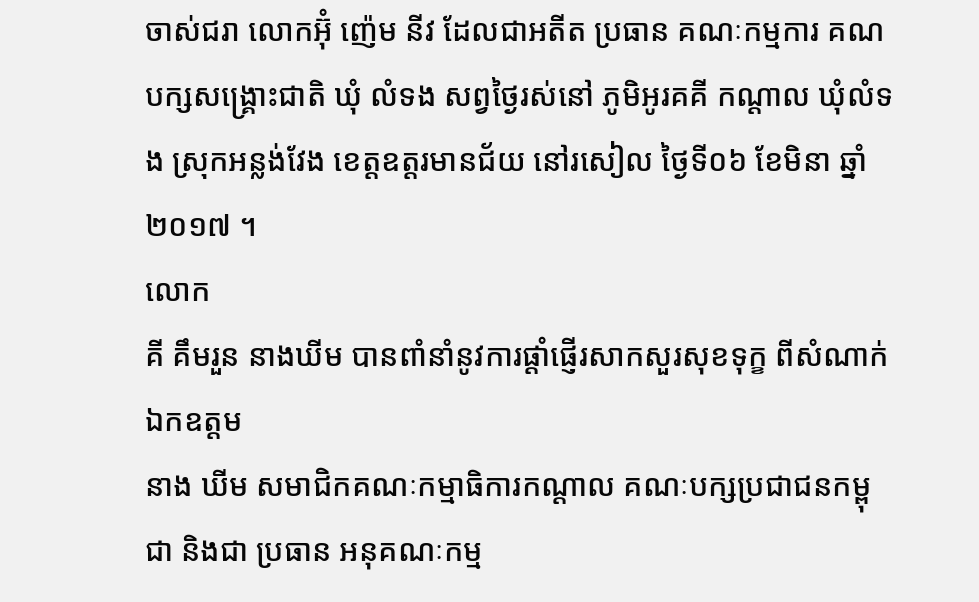ចាស់ជរា លោកអ៊ុំ ញ៉េម នីវ ដែលជាអតីត ប្រធាន គណៈកម្មការ គណបក្សសង្គ្រោះជាតិ ឃុំ លំទង សព្វថ្ងៃរស់នៅ ភូមិអូរគគី កណ្តាល ឃុំលំទង ស្រុកអន្លង់វែង ខេត្តឧត្តរមានជ័យ នៅរសៀល ថ្ងៃទី០៦ ខែមិនា ឆ្នាំ២០១៧ ។
លោក
គី គឹមរួន នាងឃីម បានពាំនាំនូវការផ្តាំផ្ញើរសាកសួរសុខទុក្ខ ពីសំណាក់ ឯកឧត្តម
នាង ឃីម សមាជិកគណៈកម្មាធិការកណ្តាល គណៈបក្សប្រជាជនកម្ពុជា និងជា ប្រធាន អនុគណៈកម្ម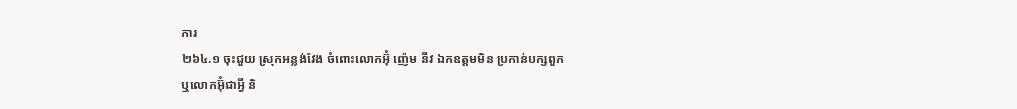ការ
២៦៤.១ ចុះជួយ ស្រុកអន្លង់វែង ចំពោះលោកអ៊ុំ ញ៉េម នីវ ឯកឧត្តមមិន ប្រកាន់បក្សពួក
ឬលោកអ៊ុំជាអ្វី និ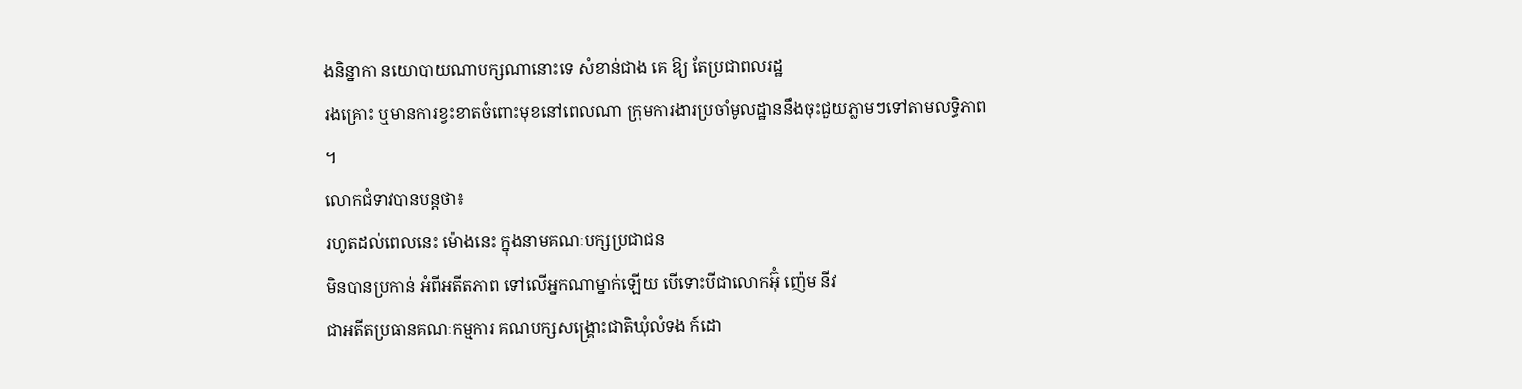ងនិន្នាកា នយោបាយណាបក្សណានោះទេ សំខាន់ជាង គេ ឱ្យ តែប្រជាពលរដ្ឋ
រងគ្រោះ ឬមានការខ្វះខាតចំពោះមុខនៅពេលណា ក្រុមការងារប្រចាំមូលដ្ឋាននឹងចុះជួយភ្លាមៗទៅតាមលទ្ធិភាព
។
លោកជំទាវបានបន្តថា៖
រហូតដល់ពេលនេះ ម៉ោងនេះ ក្នុងនាមគណៈបក្សប្រជាជន
មិនបានប្រកាន់ អំពីអតីតភាព ទៅលើអ្នកណាម្នាក់ឡើយ បើទោះបីជាលោកអ៊ុំ ញ៉េម នីវ
ជាអតីតប្រធានគណៈកម្មការ គណបក្សសង្គ្រោះជាតិឃុំលំទង ក៍ដោ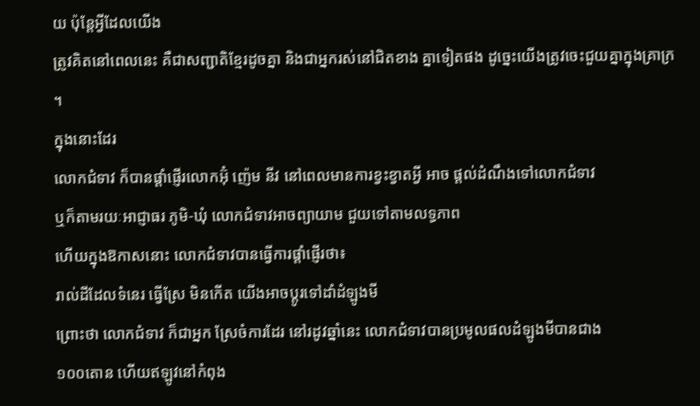យ ប៉ុន្តែអ្វីដែលយើង
ត្រូវគិតនៅពេលនេះ គឺជាសញ្ជាតិខ្មែរដូចគ្នា និងជាអ្នករស់នៅជិតខាង គ្នាទៀតផង ដូច្នេះយើងត្រូវចេះជួយគ្នាក្នុងគ្រាក្រ
។
ក្នុងនោះដែរ
លោកជំទាវ ក៏បានផ្តាំផ្ញើរលោកអ៊ុំ ញ៉េម នីវ នៅពេលមានការខ្វះខ្វាតអ្វី អាច ផ្តល់ដំណឹងទៅលោកជំទាវ
ឬក៏តាមរយៈអាជ្ញាធរ ភូមិ-ឃុំ លោកជំទាវអាចព្យាយាម ជួយទៅតាមលទ្ធភាព
ហើយក្នុងឱកាសនោះ លោកជំទាវបានធ្វើការផ្តាំផ្ញើរថា៖
រាល់ដីដែលទំនេរ ធ្វើស្រែ មិនកើត យើងអាចប្តូរទៅដាំដំឡូងមី
ព្រោះថា លោកជំទាវ ក៏ជាអ្នក ស្រែចំការដែរ នៅរដូវឆ្នាំនេះ លោកជំទាវបានប្រមូលផលដំឡូងមីបានជាង
១០០តោន ហើយឥឡូវនៅកំពុង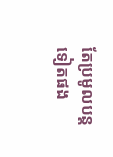តែប្រមូលបន្តទៀតផង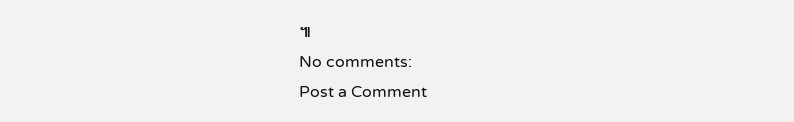៕
No comments:
Post a Comment